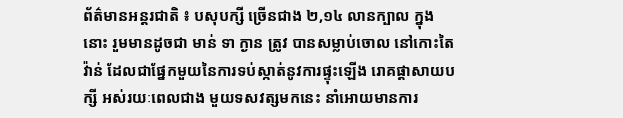ព័ត៌មានអន្តរជាតិ ៖ បសុបក្សី ច្រើនជាង ២,១៤ លានក្បាល ក្នុងនោះ រួមមានដូចជា មាន់ ទា ក្ងាន ត្រូវ បានសម្លាប់ចោល នៅកោះតៃវ៉ាន់ ដែលជាផ្នែកមួយនៃការទប់ស្កាត់នូវការផ្ទុះឡើង រោគផ្តាសាយបក្សី អស់រយៈពេលជាង មួយទសវត្សមកនេះ នាំអោយមានការ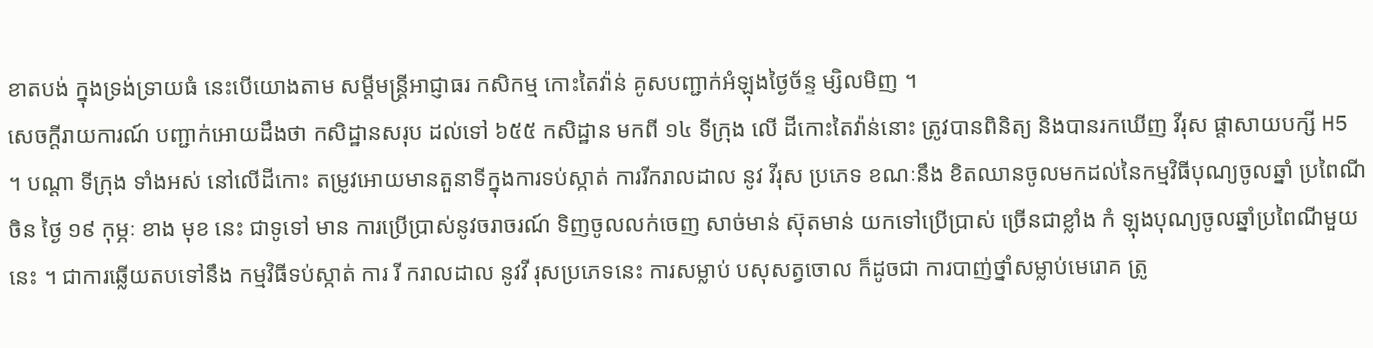ខាតបង់ ក្នុងទ្រង់ទ្រាយធំ នេះបើយោងតាម សម្តីមន្រ្តីអាជ្ញាធរ កសិកម្ម កោះតៃវ៉ាន់ គូសបញ្ជាក់អំឡុងថ្ងៃច័ន្ទ ម្សិលមិញ ។
សេចក្តីរាយការណ៍ បញ្ជាក់អោយដឹងថា កសិដ្ឋានសរុប ដល់ទៅ ៦៥៥ កសិដ្ឋាន មកពី ១៤ ទីក្រុង លើ ដីកោះតៃវ៉ាន់នោះ ត្រូវបានពិនិត្យ និងបានរកឃើញ វីរុស ផ្តាសាយបក្សី H5 ។ បណ្តា ទីក្រុង ទាំងអស់ នៅលើដីកោះ តម្រូវអោយមានតួនាទីក្នុងការទប់ស្កាត់ ការរីករាលដាល នូវ វីរុស ប្រភេទ ខណៈនឹង ខិតឈានចូលមកដល់នៃកម្មវិធីបុណ្យចូលឆ្នាំ ប្រពៃណីចិន ថ្ងៃ ១៩ កុម្ភៈ ខាង មុខ នេះ ជាទូទៅ មាន ការប្រើប្រាស់នូវចរាចរណ៍ ទិញចូលលក់ចេញ សាច់មាន់ ស៊ុតមាន់ យកទៅប្រើប្រាស់ ច្រើនជាខ្លាំង កំ ឡុងបុណ្យចូលឆ្នាំប្រពៃណីមួយនេះ ។ ជាការឆ្លើយតបទៅនឹង កម្មវិធីទប់ស្កាត់ ការ រី ករាលដាល នូវវី រុសប្រភេទនេះ ការសម្លាប់ បសុសត្វចោល ក៏ដូចជា ការបាញ់ថ្នាំសម្លាប់មេរោគ ត្រូ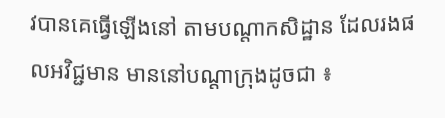វបានគេធ្វើឡើងនៅ តាមបណ្តាកសិដ្ឋាន ដែលរងផលអវិជ្ជមាន មាននៅបណ្តាក្រុងដូចជា ៖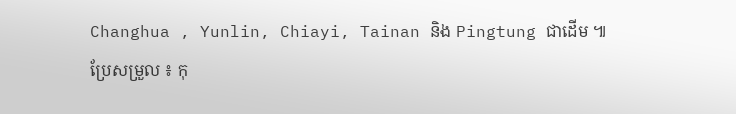Changhua , Yunlin, Chiayi, Tainan និង Pingtung ជាដើម ៕
ប្រែសម្រួល ៖ កុ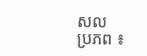សល
ប្រភព ៖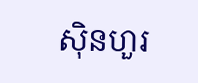ស៊ិនហួរ